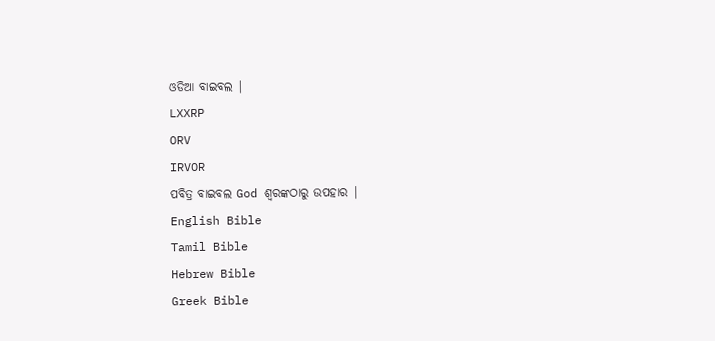ଓଡିଆ ବାଇବଲ |
LXXRP
ORV
IRVOR
ପବିତ୍ର ବାଇବଲ God ଶ୍ବରଙ୍କଠାରୁ ଉପହାର |
English Bible
Tamil Bible
Hebrew Bible
Greek Bible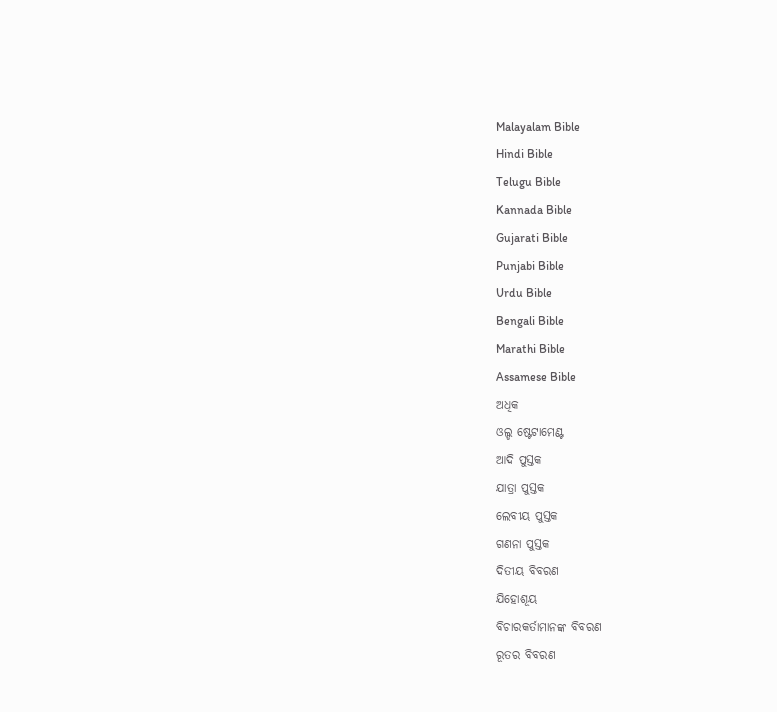Malayalam Bible
Hindi Bible
Telugu Bible
Kannada Bible
Gujarati Bible
Punjabi Bible
Urdu Bible
Bengali Bible
Marathi Bible
Assamese Bible
ଅଧିକ
ଓଲ୍ଡ ଷ୍ଟେଟାମେଣ୍ଟ
ଆଦି ପୁସ୍ତକ
ଯାତ୍ରା ପୁସ୍ତକ
ଲେବୀୟ ପୁସ୍ତକ
ଗଣନା ପୁସ୍ତକ
ଦିତୀୟ ବିବରଣ
ଯିହୋଶୂୟ
ବିଚାରକର୍ତାମାନଙ୍କ ବିବରଣ
ରୂତର ବିବରଣ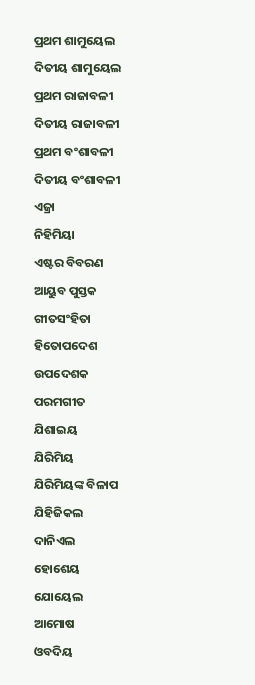ପ୍ରଥମ ଶାମୁୟେଲ
ଦିତୀୟ ଶାମୁୟେଲ
ପ୍ରଥମ ରାଜାବଳୀ
ଦିତୀୟ ରାଜାବଳୀ
ପ୍ରଥମ ବଂଶାବଳୀ
ଦିତୀୟ ବଂଶାବଳୀ
ଏଜ୍ରା
ନିହିମିୟା
ଏଷ୍ଟର ବିବରଣ
ଆୟୁବ ପୁସ୍ତକ
ଗୀତସଂହିତା
ହିତୋପଦେଶ
ଉପଦେଶକ
ପରମଗୀତ
ଯିଶାଇୟ
ଯିରିମିୟ
ଯିରିମିୟଙ୍କ ବିଳାପ
ଯିହିଜିକଲ
ଦାନିଏଲ
ହୋଶେୟ
ଯୋୟେଲ
ଆମୋଷ
ଓବଦିୟ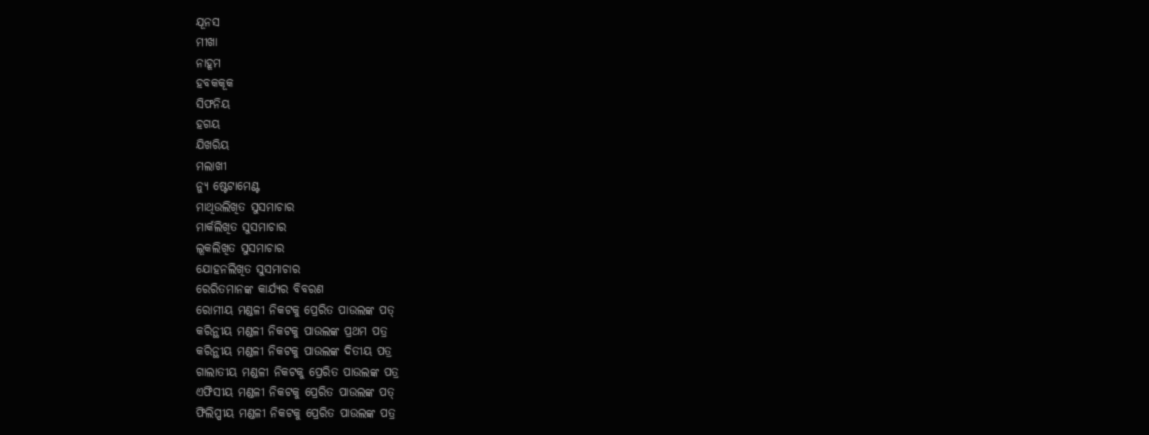ଯୂନସ
ମୀଖା
ନାହୂମ
ହବକକୂକ
ସିଫନିୟ
ହଗୟ
ଯିଖରିୟ
ମଲାଖୀ
ନ୍ୟୁ ଷ୍ଟେଟାମେଣ୍ଟ
ମାଥିଉଲିଖିତ ସୁସମାଚାର
ମାର୍କଲିଖିତ ସୁସମାଚାର
ଲୂକଲିଖିତ ସୁସମାଚାର
ଯୋହନଲିଖିତ ସୁସମାଚାର
ରେରିତମାନଙ୍କ କାର୍ଯ୍ୟର ବିବରଣ
ରୋମୀୟ ମଣ୍ଡଳୀ ନିକଟକୁ ପ୍ରେରିତ ପାଉଲଙ୍କ ପତ୍
କରିନ୍ଥୀୟ ମଣ୍ଡଳୀ ନିକଟକୁ ପାଉଲଙ୍କ ପ୍ରଥମ ପତ୍ର
କରିନ୍ଥୀୟ ମଣ୍ଡଳୀ ନିକଟକୁ ପାଉଲଙ୍କ ଦିତୀୟ ପତ୍ର
ଗାଲାତୀୟ ମଣ୍ଡଳୀ ନିକଟକୁ ପ୍ରେରିତ ପାଉଲଙ୍କ ପତ୍ର
ଏଫିସୀୟ ମଣ୍ଡଳୀ ନିକଟକୁ ପ୍ରେରିତ ପାଉଲଙ୍କ ପତ୍
ଫିଲିପ୍ପୀୟ ମଣ୍ଡଳୀ ନିକଟକୁ ପ୍ରେରିତ ପାଉଲଙ୍କ ପତ୍ର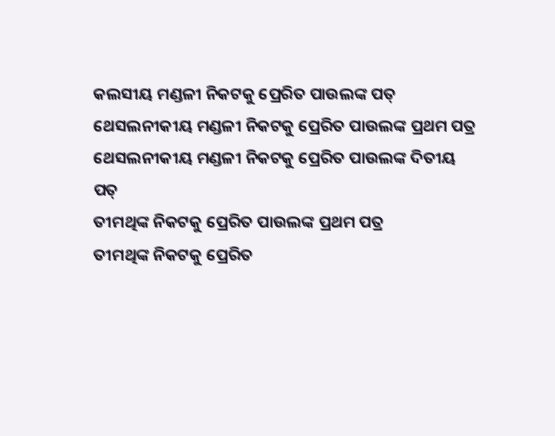କଲସୀୟ ମଣ୍ଡଳୀ ନିକଟକୁ ପ୍ରେରିତ ପାଉଲଙ୍କ ପତ୍
ଥେସଲନୀକୀୟ ମଣ୍ଡଳୀ ନିକଟକୁ ପ୍ରେରିତ ପାଉଲଙ୍କ ପ୍ରଥମ ପତ୍ର
ଥେସଲନୀକୀୟ ମଣ୍ଡଳୀ ନିକଟକୁ ପ୍ରେରିତ ପାଉଲଙ୍କ ଦିତୀୟ ପତ୍
ତୀମଥିଙ୍କ ନିକଟକୁ ପ୍ରେରିତ ପାଉଲଙ୍କ ପ୍ରଥମ ପତ୍ର
ତୀମଥିଙ୍କ ନିକଟକୁ ପ୍ରେରିତ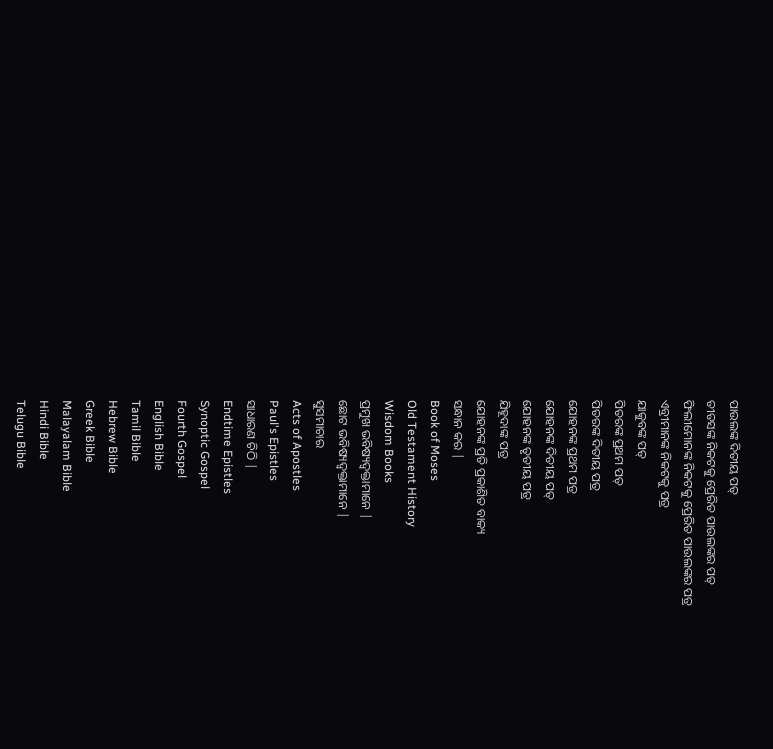ପାଉଲଙ୍କ ଦିତୀୟ ପତ୍
ତୀତସଙ୍କ ନିକଟକୁ ପ୍ରେରିତ ପାଉଲଙ୍କର ପତ୍
ଫିଲୀମୋନଙ୍କ ନିକଟକୁ ପ୍ରେରିତ ପାଉଲଙ୍କର ପତ୍ର
ଏବ୍ରୀମାନଙ୍କ ନିକଟକୁ ପତ୍ର
ଯାକୁବଙ୍କ ପତ୍
ପିତରଙ୍କ ପ୍ରଥମ ପତ୍
ପିତରଙ୍କ ଦିତୀୟ ପତ୍ର
ଯୋହନଙ୍କ ପ୍ରଥମ ପତ୍ର
ଯୋହନଙ୍କ ଦିତୀୟ ପତ୍
ଯୋହନଙ୍କ ତୃତୀୟ ପତ୍ର
ଯିହୂଦାଙ୍କ ପତ୍ର
ଯୋହନଙ୍କ ପ୍ରତି ପ୍ରକାଶିତ ବାକ୍ୟ
ସନ୍ଧାନ କର |
Book of Moses
Old Testament History
Wisdom Books
ପ୍ରମୁଖ ଭବିଷ୍ୟଦ୍ବକ୍ତାମାନେ |
ଛୋଟ ଭବିଷ୍ୟଦ୍ବକ୍ତାମାନେ |
ସୁସମାଚାର
Acts of Apostles
Paul's Epistles
ସାଧାରଣ ଚିଠି |
Endtime Epistles
Synoptic Gospel
Fourth Gospel
English Bible
Tamil Bible
Hebrew Bible
Greek Bible
Malayalam Bible
Hindi Bible
Telugu Bible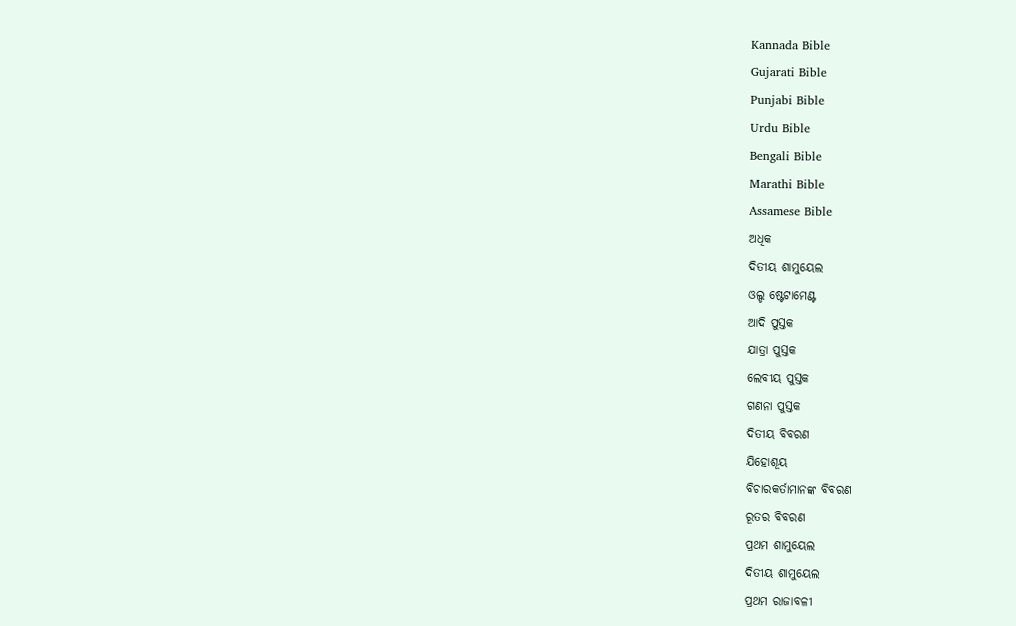Kannada Bible
Gujarati Bible
Punjabi Bible
Urdu Bible
Bengali Bible
Marathi Bible
Assamese Bible
ଅଧିକ
ଦିତୀୟ ଶାମୁୟେଲ
ଓଲ୍ଡ ଷ୍ଟେଟାମେଣ୍ଟ
ଆଦି ପୁସ୍ତକ
ଯାତ୍ରା ପୁସ୍ତକ
ଲେବୀୟ ପୁସ୍ତକ
ଗଣନା ପୁସ୍ତକ
ଦିତୀୟ ବିବରଣ
ଯିହୋଶୂୟ
ବିଚାରକର୍ତାମାନଙ୍କ ବିବରଣ
ରୂତର ବିବରଣ
ପ୍ରଥମ ଶାମୁୟେଲ
ଦିତୀୟ ଶାମୁୟେଲ
ପ୍ରଥମ ରାଜାବଳୀ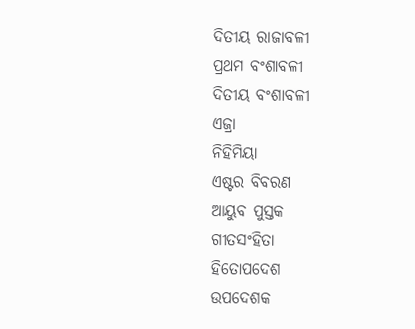ଦିତୀୟ ରାଜାବଳୀ
ପ୍ରଥମ ବଂଶାବଳୀ
ଦିତୀୟ ବଂଶାବଳୀ
ଏଜ୍ରା
ନିହିମିୟା
ଏଷ୍ଟର ବିବରଣ
ଆୟୁବ ପୁସ୍ତକ
ଗୀତସଂହିତା
ହିତୋପଦେଶ
ଉପଦେଶକ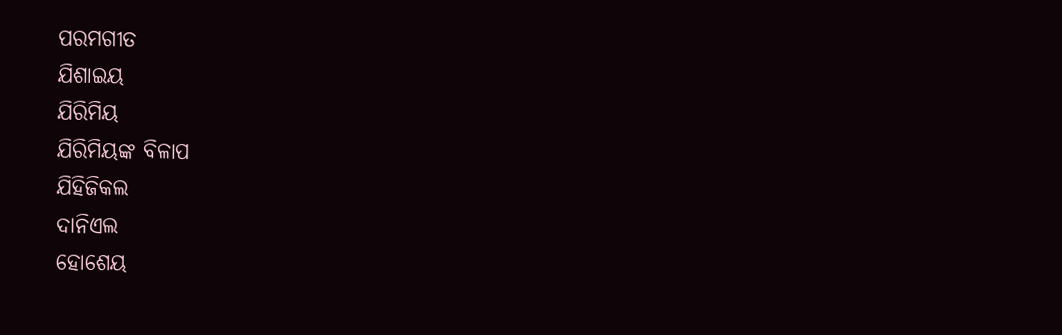ପରମଗୀତ
ଯିଶାଇୟ
ଯିରିମିୟ
ଯିରିମିୟଙ୍କ ବିଳାପ
ଯିହିଜିକଲ
ଦାନିଏଲ
ହୋଶେୟ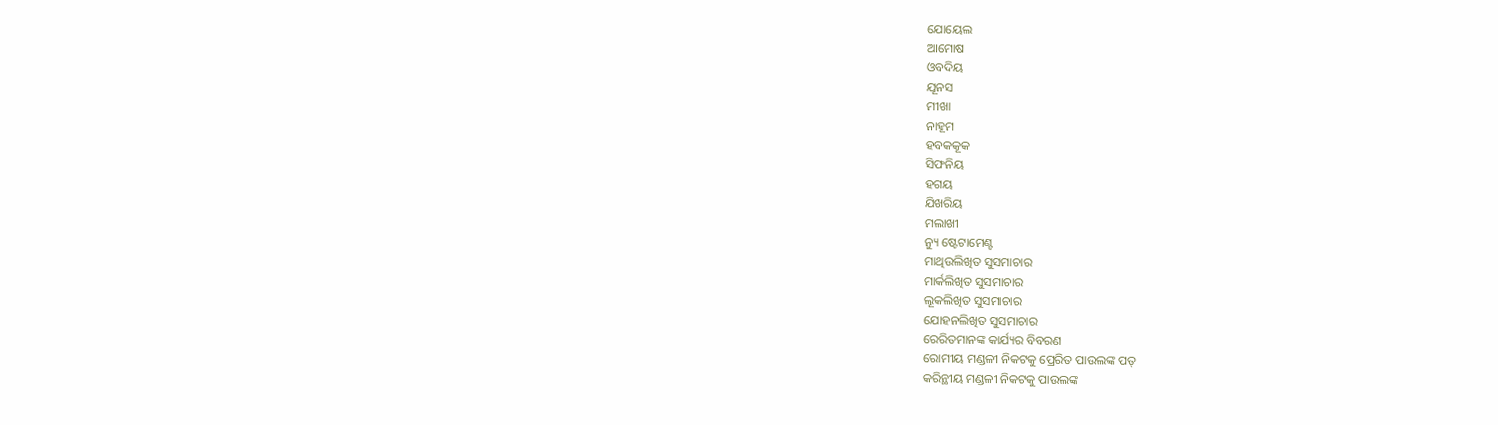ଯୋୟେଲ
ଆମୋଷ
ଓବଦିୟ
ଯୂନସ
ମୀଖା
ନାହୂମ
ହବକକୂକ
ସିଫନିୟ
ହଗୟ
ଯିଖରିୟ
ମଲାଖୀ
ନ୍ୟୁ ଷ୍ଟେଟାମେଣ୍ଟ
ମାଥିଉଲିଖିତ ସୁସମାଚାର
ମାର୍କଲିଖିତ ସୁସମାଚାର
ଲୂକଲିଖିତ ସୁସମାଚାର
ଯୋହନଲିଖିତ ସୁସମାଚାର
ରେରିତମାନଙ୍କ କାର୍ଯ୍ୟର ବିବରଣ
ରୋମୀୟ ମଣ୍ଡଳୀ ନିକଟକୁ ପ୍ରେରିତ ପାଉଲଙ୍କ ପତ୍
କରିନ୍ଥୀୟ ମଣ୍ଡଳୀ ନିକଟକୁ ପାଉଲଙ୍କ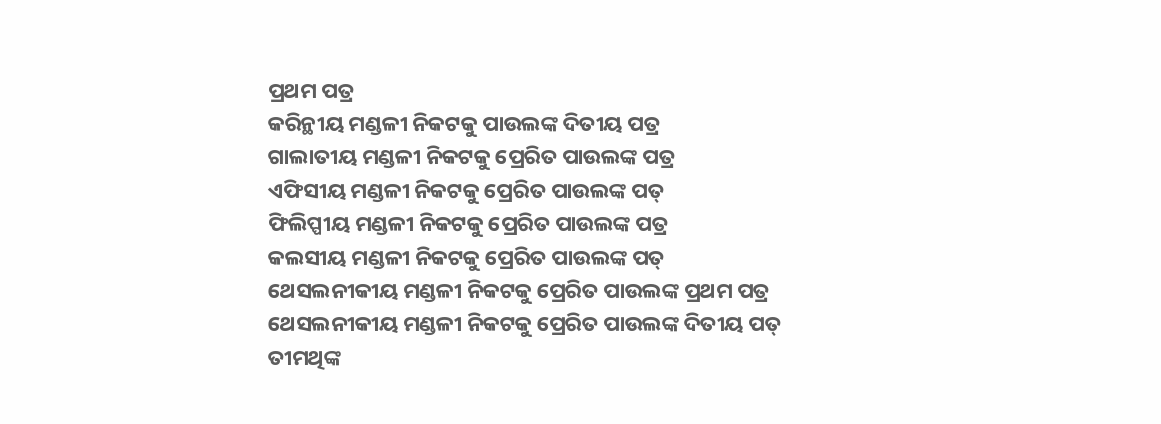ପ୍ରଥମ ପତ୍ର
କରିନ୍ଥୀୟ ମଣ୍ଡଳୀ ନିକଟକୁ ପାଉଲଙ୍କ ଦିତୀୟ ପତ୍ର
ଗାଲାତୀୟ ମଣ୍ଡଳୀ ନିକଟକୁ ପ୍ରେରିତ ପାଉଲଙ୍କ ପତ୍ର
ଏଫିସୀୟ ମଣ୍ଡଳୀ ନିକଟକୁ ପ୍ରେରିତ ପାଉଲଙ୍କ ପତ୍
ଫିଲିପ୍ପୀୟ ମଣ୍ଡଳୀ ନିକଟକୁ ପ୍ରେରିତ ପାଉଲଙ୍କ ପତ୍ର
କଲସୀୟ ମଣ୍ଡଳୀ ନିକଟକୁ ପ୍ରେରିତ ପାଉଲଙ୍କ ପତ୍
ଥେସଲନୀକୀୟ ମଣ୍ଡଳୀ ନିକଟକୁ ପ୍ରେରିତ ପାଉଲଙ୍କ ପ୍ରଥମ ପତ୍ର
ଥେସଲନୀକୀୟ ମଣ୍ଡଳୀ ନିକଟକୁ ପ୍ରେରିତ ପାଉଲଙ୍କ ଦିତୀୟ ପତ୍
ତୀମଥିଙ୍କ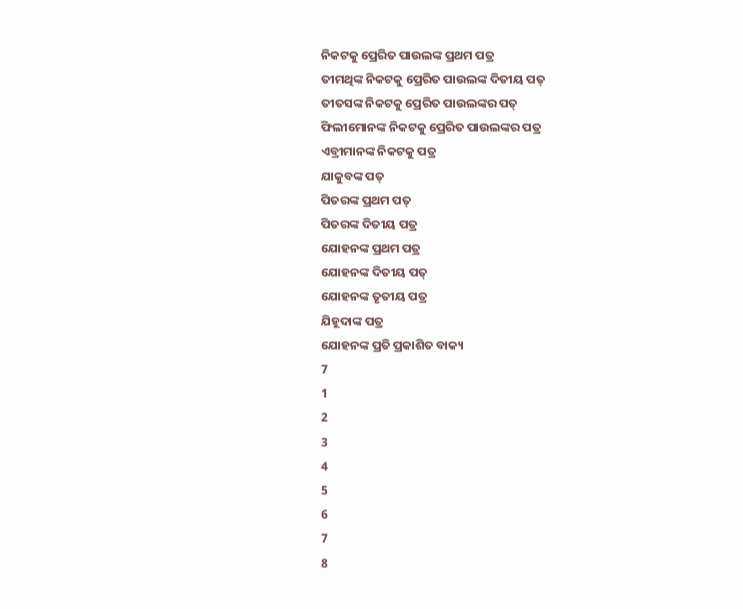ନିକଟକୁ ପ୍ରେରିତ ପାଉଲଙ୍କ ପ୍ରଥମ ପତ୍ର
ତୀମଥିଙ୍କ ନିକଟକୁ ପ୍ରେରିତ ପାଉଲଙ୍କ ଦିତୀୟ ପତ୍
ତୀତସଙ୍କ ନିକଟକୁ ପ୍ରେରିତ ପାଉଲଙ୍କର ପତ୍
ଫିଲୀମୋନଙ୍କ ନିକଟକୁ ପ୍ରେରିତ ପାଉଲଙ୍କର ପତ୍ର
ଏବ୍ରୀମାନଙ୍କ ନିକଟକୁ ପତ୍ର
ଯାକୁବଙ୍କ ପତ୍
ପିତରଙ୍କ ପ୍ରଥମ ପତ୍
ପିତରଙ୍କ ଦିତୀୟ ପତ୍ର
ଯୋହନଙ୍କ ପ୍ରଥମ ପତ୍ର
ଯୋହନଙ୍କ ଦିତୀୟ ପତ୍
ଯୋହନଙ୍କ ତୃତୀୟ ପତ୍ର
ଯିହୂଦାଙ୍କ ପତ୍ର
ଯୋହନଙ୍କ ପ୍ରତି ପ୍ରକାଶିତ ବାକ୍ୟ
7
1
2
3
4
5
6
7
8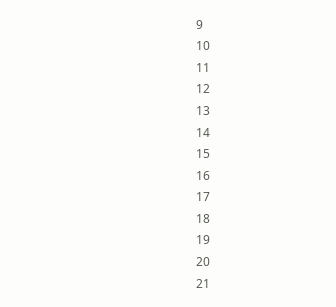9
10
11
12
13
14
15
16
17
18
19
20
21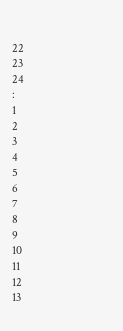22
23
24
:
1
2
3
4
5
6
7
8
9
10
11
12
13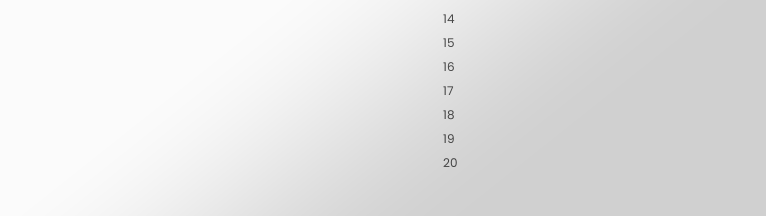14
15
16
17
18
19
20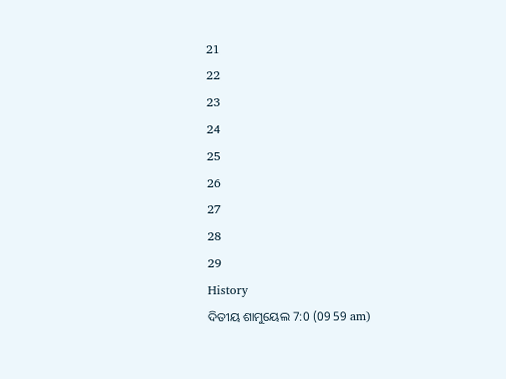21
22
23
24
25
26
27
28
29
History
ଦିତୀୟ ଶାମୁୟେଲ 7:0 (09 59 am)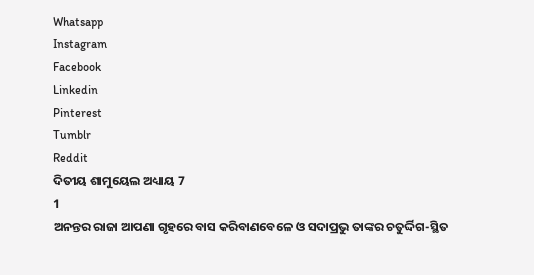Whatsapp
Instagram
Facebook
Linkedin
Pinterest
Tumblr
Reddit
ଦିତୀୟ ଶାମୁୟେଲ ଅଧ୍ୟାୟ 7
1
ଅନନ୍ତର ରାଜା ଆପଣା ଗୃହରେ ବାସ କରିବାଣବେଳେ ଓ ସଦାପ୍ରଭୁ ତାଙ୍କର ଚତୁର୍ଦ୍ଦିଗ-ସ୍ଥିତ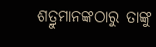ଶତ୍ରୁମାନଙ୍କଠାରୁ ତାଙ୍କୁ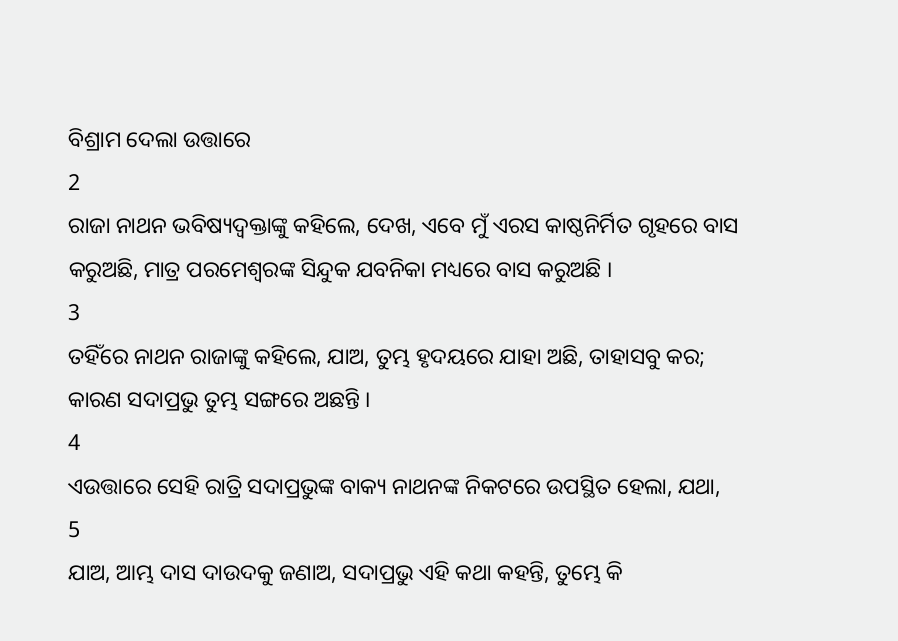ବିଶ୍ରାମ ଦେଲା ଉତ୍ତାରେ
2
ରାଜା ନାଥନ ଭବିଷ୍ୟଦ୍ବକ୍ତାଙ୍କୁ କହିଲେ, ଦେଖ, ଏବେ ମୁଁ ଏରସ କାଷ୍ଠନିର୍ମିତ ଗୃହରେ ବାସ କରୁଅଛି, ମାତ୍ର ପରମେଶ୍ଵରଙ୍କ ସିନ୍ଦୁକ ଯବନିକା ମଧ୍ୟରେ ବାସ କରୁଅଛି ।
3
ତହିଁରେ ନାଥନ ରାଜାଙ୍କୁ କହିଲେ, ଯାଅ, ତୁମ୍ଭ ହୃଦୟରେ ଯାହା ଅଛି, ତାହାସବୁ କର; କାରଣ ସଦାପ୍ରଭୁ ତୁମ୍ଭ ସଙ୍ଗରେ ଅଛନ୍ତି ।
4
ଏଉତ୍ତାରେ ସେହି ରାତ୍ରି ସଦାପ୍ରଭୁଙ୍କ ବାକ୍ୟ ନାଥନଙ୍କ ନିକଟରେ ଉପସ୍ଥିତ ହେଲା, ଯଥା,
5
ଯାଅ, ଆମ୍ଭ ଦାସ ଦାଉଦକୁ ଜଣାଅ, ସଦାପ୍ରଭୁ ଏହି କଥା କହନ୍ତି, ତୁମ୍ଭେ କି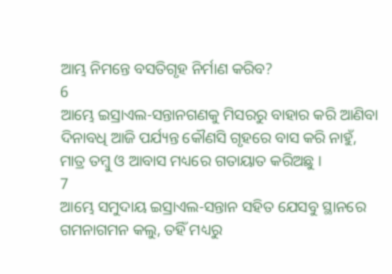ଆମ୍ଭ ନିମନ୍ତେ ବସତିଗୃହ ନିର୍ମାଣ କରିବ?
6
ଆମ୍ଭେ ଇସ୍ରାଏଲ-ସନ୍ତାନଗଣକୁ ମିସରରୁ ବାହାର କରି ଆଣିବା ଦିନାବଧି ଆଜି ପର୍ଯ୍ୟନ୍ତ କୌଣସି ଗୃହରେ ବାସ କରି ନାହୁଁ, ମାତ୍ର ତମ୍ଵୁ ଓ ଆବାସ ମଧ୍ୟରେ ଗତାୟାତ କରିଅଛୁ ।
7
ଆମ୍ଭେ ସମୁଦାୟ ଇସ୍ରାଏଲ-ସନ୍ତାନ ସହିତ ଯେସବୁ ସ୍ଥାନରେ ଗମନାଗମନ କଲୁ, ତହିଁ ମଧ୍ୟରୁ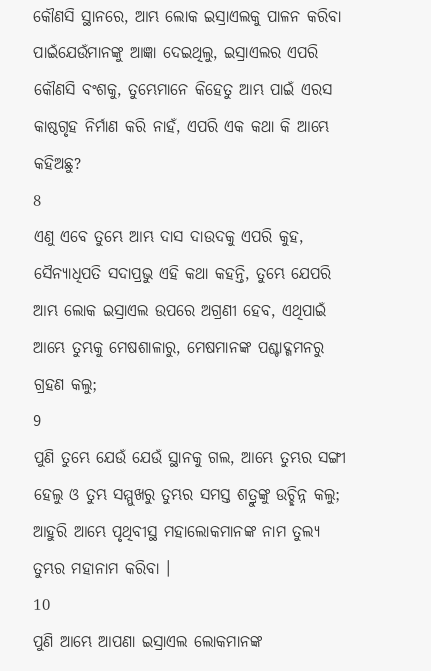କୌଣସି ସ୍ଥାନରେ, ଆମ୍ଭ ଲୋକ ଇସ୍ରାଏଲକୁ ପାଳନ କରିବା ପାଇଁଯେଉଁମାନଙ୍କୁ ଆଜ୍ଞା ଦେଇଥିଲୁ, ଇସ୍ରାଏଲର ଏପରି କୌଣସି ବଂଶକୁ, ତୁମ୍ଭେମାନେ କିହେତୁ ଆମ୍ଭ ପାଇଁ ଏରସ କାଷ୍ଠଗୃହ ନିର୍ମାଣ କରି ନାହଁ, ଏପରି ଏକ କଥା କି ଆମ୍ଭେ କହିଅଛୁ?
8
ଏଣୁ ଏବେ ତୁମ୍ଭେ ଆମ୍ଭ ଦାସ ଦାଉଦକୁ ଏପରି କୁହ, ସୈନ୍ୟାଧିପତି ସଦାପ୍ରଭୁ ଏହି କଥା କହନ୍ତି, ତୁମ୍ଭେ ଯେପରି ଆମ୍ଭ ଲୋକ ଇସ୍ରାଏଲ ଉପରେ ଅଗ୍ରଣୀ ହେବ, ଏଥିପାଇଁ ଆମ୍ଭେ ତୁମ୍ଭକୁ ମେଷଶାଳାରୁ, ମେଷମାନଙ୍କ ପଶ୍ଚାଦ୍ଗମନରୁ ଗ୍ରହଣ କଲୁ;
9
ପୁଣି ତୁମ୍ଭେ ଯେଉଁ ଯେଉଁ ସ୍ଥାନକୁ ଗଲ, ଆମ୍ଭେ ତୁମ୍ଭର ସଙ୍ଗୀ ହେଲୁ ଓ ତୁମ୍ଭ ସମ୍ମୁଖରୁ ତୁମ୍ଭର ସମସ୍ତ ଶତ୍ରୁଙ୍କୁ ଉଚ୍ଛିନ୍ନ କଲୁ; ଆହୁରି ଆମ୍ଭେ ପୃଥିବୀସ୍ଥ ମହାଲୋକମାନଙ୍କ ନାମ ତୁଲ୍ୟ ତୁମ୍ଭର ମହାନାମ କରିବା ।
10
ପୁଣି ଆମ୍ଭେ ଆପଣା ଇସ୍ରାଏଲ ଲୋକମାନଙ୍କ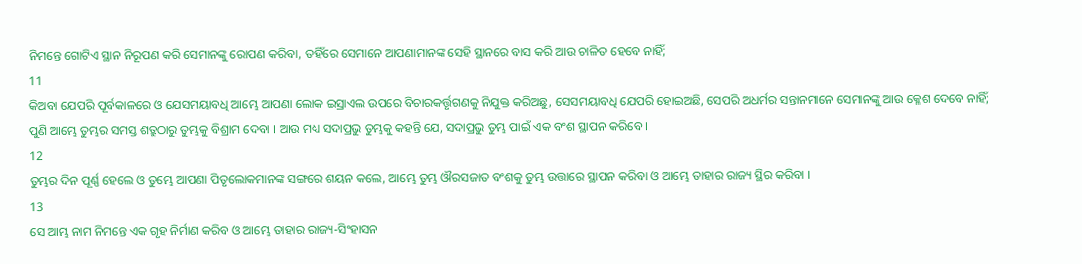ନିମନ୍ତେ ଗୋଟିଏ ସ୍ଥାନ ନିରୂପଣ କରି ସେମାନଙ୍କୁ ରୋପଣ କରିବା, ତହିଁରେ ସେମାନେ ଆପଣାମାନଙ୍କ ସେହି ସ୍ଥାନରେ ବାସ କରି ଆଉ ଚାଳିତ ହେବେ ନାହିଁ;
11
କିଅବା ଯେପରି ପୂର୍ବକାଳରେ ଓ ଯେସମୟାବଧି ଆମ୍ଭେ ଆପଣା ଲୋକ ଇସ୍ରାଏଲ ଉପରେ ବିଚାରକର୍ତ୍ତୃଗଣକୁ ନିଯୁକ୍ତ କରିଅଛୁ, ସେସମୟାବଧି ଯେପରି ହୋଇଅଛି, ସେପରି ଅଧର୍ମର ସନ୍ତାନମାନେ ସେମାନଙ୍କୁ ଆଉ କ୍ଳେଶ ଦେବେ ନାହିଁ; ପୁଣି ଆମ୍ଭେ ତୁମ୍ଭର ସମସ୍ତ ଶତ୍ରୁଠାରୁ ତୁମ୍ଭକୁ ବିଶ୍ରାମ ଦେବା । ଆଉ ମଧ୍ୟ ସଦାପ୍ରଭୁ ତୁମ୍ଭକୁ କହନ୍ତି ଯେ, ସଦାପ୍ରଭୁ ତୁମ୍ଭ ପାଇଁ ଏକ ବଂଶ ସ୍ଥାପନ କରିବେ ।
12
ତୁମ୍ଭର ଦିନ ପୂର୍ଣ୍ଣ ହେଲେ ଓ ତୁମ୍ଭେ ଆପଣା ପିତୃଲୋକମାନଙ୍କ ସଙ୍ଗରେ ଶୟନ କଲେ, ଆମ୍ଭେ ତୁମ୍ଭ ଔରସଜାତ ବଂଶକୁ ତୁମ୍ଭ ଉତ୍ତାରେ ସ୍ଥାପନ କରିବା ଓ ଆମ୍ଭେ ତାହାର ରାଜ୍ୟ ସ୍ଥିର କରିବା ।
13
ସେ ଆମ୍ଭ ନାମ ନିମନ୍ତେ ଏକ ଗୃହ ନିର୍ମାଣ କରିବ ଓ ଆମ୍ଭେ ତାହାର ରାଜ୍ୟ-ସିଂହାସନ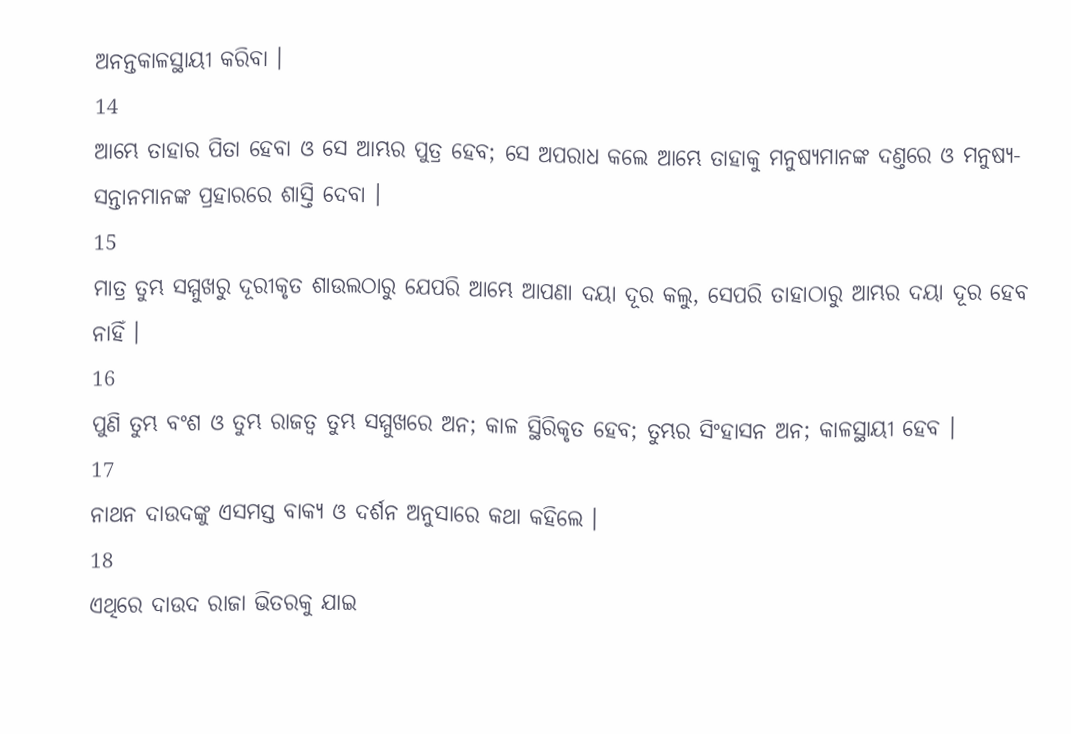ଅନନ୍ତକାଳସ୍ଥାୟୀ କରିବା ।
14
ଆମ୍ଭେ ତାହାର ପିତା ହେବା ଓ ସେ ଆମ୍ଭର ପୁତ୍ର ହେବ; ସେ ଅପରାଧ କଲେ ଆମ୍ଭେ ତାହାକୁ ମନୁଷ୍ୟମାନଙ୍କ ଦଣ୍ତରେ ଓ ମନୁଷ୍ୟ-ସନ୍ତାନମାନଙ୍କ ପ୍ରହାରରେ ଶାସ୍ତି ଦେବା ।
15
ମାତ୍ର ତୁମ୍ଭ ସମ୍ମୁଖରୁ ଦୂରୀକୃତ ଶାଉଲଠାରୁ ଯେପରି ଆମ୍ଭେ ଆପଣା ଦୟା ଦୂର କଲୁ, ସେପରି ତାହାଠାରୁ ଆମ୍ଭର ଦୟା ଦୂର ହେବ ନାହିଁ ।
16
ପୁଣି ତୁମ୍ଭ ବଂଶ ଓ ତୁମ୍ଭ ରାଜତ୍ଵ ତୁମ୍ଭ ସମ୍ମୁଖରେ ଅନ; କାଳ ସ୍ଥିରିକୃତ ହେବ; ତୁମ୍ଭର ସିଂହାସନ ଅନ; କାଳସ୍ଥାୟୀ ହେବ ।
17
ନାଥନ ଦାଉଦଙ୍କୁ ଏସମସ୍ତ ବାକ୍ୟ ଓ ଦର୍ଶନ ଅନୁସାରେ କଥା କହିଲେ ।
18
ଏଥିରେ ଦାଉଦ ରାଜା ଭିତରକୁ ଯାଇ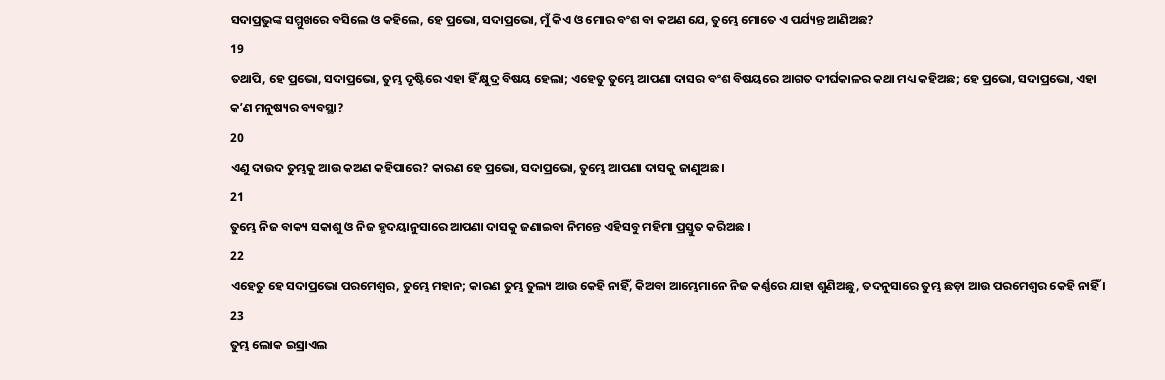ସଦାପ୍ରଭୁଙ୍କ ସମ୍ମୁଖରେ ବସିଲେ ଓ କହିଲେ, ହେ ପ୍ରଭୋ, ସଦାପ୍ରଭୋ, ମୁଁ କିଏ ଓ ମୋର ବଂଶ ବା କଅଣ ଯେ, ତୁମ୍ଭେ ମୋତେ ଏ ପର୍ଯ୍ୟନ୍ତ ଆଣିଅଛ?
19
ତଥାପି, ହେ ପ୍ରଭୋ, ସଦାପ୍ରଭୋ, ତୁମ୍ଭ ଦୃଷ୍ଟିରେ ଏହା ହିଁ କ୍ଷୁଦ୍ର ବିଷୟ ହେଲା; ଏହେତୁ ତୁମ୍ଭେ ଆପଣା ଦାସର ବଂଶ ବିଷୟରେ ଆଗତ ଦୀର୍ଘକାଳର କଥା ମଧ୍ୟ କହିଅଛ; ହେ ପ୍ରଭୋ, ସଦାପ୍ରଭୋ, ଏହା କʼଣ ମନୁଷ୍ୟର ବ୍ୟବସ୍ଥା?
20
ଏଣୁ ଦାଉଦ ତୁମ୍ଭକୁ ଆଉ କଅଣ କହିପାରେ? କାରଣ ହେ ପ୍ରଭୋ, ସଦାପ୍ରଭୋ, ତୁମ୍ଭେ ଆପଣା ଦାସକୁ ଜାଣୁଅଛ ।
21
ତୁମ୍ଭେ ନିଜ ବାକ୍ୟ ସକାଶୁ ଓ ନିଜ ହୃଦୟାନୁସାରେ ଆପଣା ଦାସକୁ ଜଣାଇବା ନିମନ୍ତେ ଏହିସବୁ ମହିମା ପ୍ରସ୍ତୁତ କରିଅଛ ।
22
ଏହେତୁ ହେ ସଦାପ୍ରଭୋ ପରମେଶ୍ଵର, ତୁମ୍ଭେ ମହାନ; କାରଣ ତୁମ୍ଭ ତୁଲ୍ୟ ଆଉ କେହି ନାହିଁ, କିଅବା ଆମ୍ଭେମାନେ ନିଜ କର୍ଣ୍ଣରେ ଯାହା ଶୁଣିଅଛୁ, ତଦନୁସାରେ ତୁମ୍ଭ ଛଡ଼ା ଆଉ ପରମେଶ୍ଵର କେହି ନାହିଁ ।
23
ତୁମ୍ଭ ଲୋକ ଇସ୍ରାଏଲ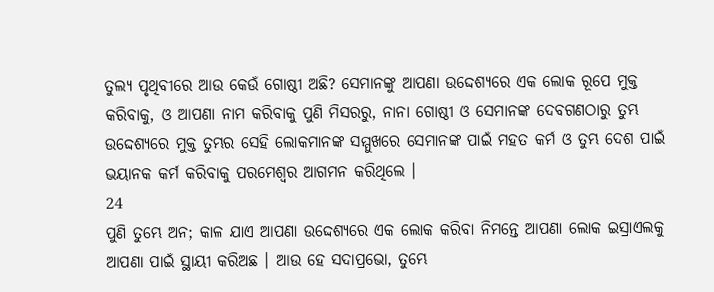ତୁଲ୍ୟ ପୃଥିବୀରେ ଆଉ କେଉଁ ଗୋଷ୍ଠୀ ଅଛି? ସେମାନଙ୍କୁ ଆପଣା ଉଦ୍ଦେଶ୍ୟରେ ଏକ ଲୋକ ରୂପେ ମୁକ୍ତ କରିବାକୁ, ଓ ଆପଣା ନାମ କରିବାକୁ ପୁଣି ମିସରରୁ, ନାନା ଗୋଷ୍ଠୀ ଓ ସେମାନଙ୍କ ଦେବଗଣଠାରୁ ତୁମ୍ଭ ଉଦ୍ଦେଶ୍ୟରେ ମୁକ୍ତ ତୁମ୍ଭର ସେହି ଲୋକମାନଙ୍କ ସମ୍ମୁଖରେ ସେମାନଙ୍କ ପାଇଁ ମହତ କର୍ମ ଓ ତୁମ୍ଭ ଦେଶ ପାଇଁ ଭୟାନକ କର୍ମ କରିବାକୁ ପରମେଶ୍ଵର ଆଗମନ କରିଥିଲେ ।
24
ପୁଣି ତୁମ୍ଭେ ଅନ; କାଳ ଯାଏ ଆପଣା ଉଦ୍ଦେଶ୍ୟରେ ଏକ ଲୋକ କରିବା ନିମନ୍ତେ ଆପଣା ଲୋକ ଇସ୍ରାଏଲକୁ ଆପଣା ପାଇଁ ସ୍ଥାୟୀ କରିଅଛ । ଆଉ ହେ ସଦାପ୍ରଭୋ, ତୁମ୍ଭେ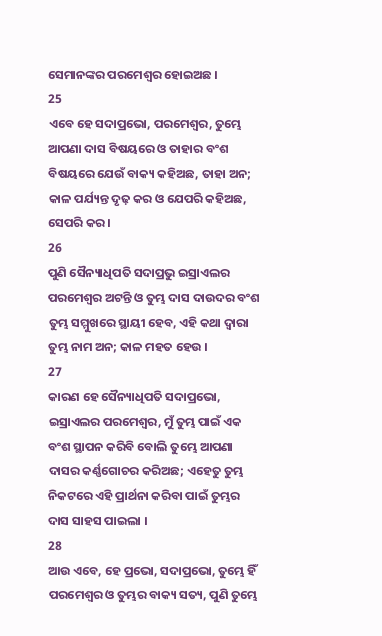ସେମାନଙ୍କର ପରମେଶ୍ଵର ହୋଇଅଛ ।
25
ଏବେ ହେ ସଦାପ୍ରଭୋ, ପରମେଶ୍ଵର, ତୁମ୍ଭେ ଆପଣା ଦାସ ବିଷୟରେ ଓ ତାହାର ବଂଶ ବିଷୟରେ ଯେଉଁ ବାକ୍ୟ କହିଅଛ, ତାହା ଅନ; କାଳ ପର୍ଯ୍ୟନ୍ତ ଦୃଢ଼ କର ଓ ଯେପରି କହିଅଛ, ସେପରି କର ।
26
ପୁଣି ସୈନ୍ୟାଧିପତି ସଦାପ୍ରଭୁ ଇସ୍ରାଏଲର ପରମେଶ୍ଵର ଅଟନ୍ତି ଓ ତୁମ୍ଭ ଦାସ ଦାଉଦର ବଂଶ ତୁମ୍ଭ ସମ୍ମୁଖରେ ସ୍ଥାୟୀ ହେବ, ଏହି କଥା ଦ୍ଵାରା ତୁମ୍ଭ ନାମ ଅନ; କାଳ ମହତ ହେଉ ।
27
କାରଣ ହେ ସୈନ୍ୟାଧିପତି ସଦାପ୍ରଭୋ, ଇସ୍ରାଏଲର ପରମେଶ୍ଵର, ମୁଁ ତୁମ୍ଭ ପାଇଁ ଏକ ବଂଶ ସ୍ଥାପନ କରିବି ବୋଲି ତୁମ୍ଭେ ଆପଣା ଦାସର କର୍ଣ୍ଣଗୋଚର କରିଅଛ; ଏହେତୁ ତୁମ୍ଭ ନିକଟରେ ଏହି ପ୍ରାର୍ଥନା କରିବା ପାଇଁ ତୁମ୍ଭର ଦାସ ସାହସ ପାଇଲା ।
28
ଆଉ ଏବେ, ହେ ପ୍ରଭୋ, ସଦାପ୍ରଭୋ, ତୁମ୍ଭେ ହିଁ ପରମେଶ୍ଵର ଓ ତୁମ୍ଭର ବାକ୍ୟ ସତ୍ୟ, ପୁଣି ତୁମ୍ଭେ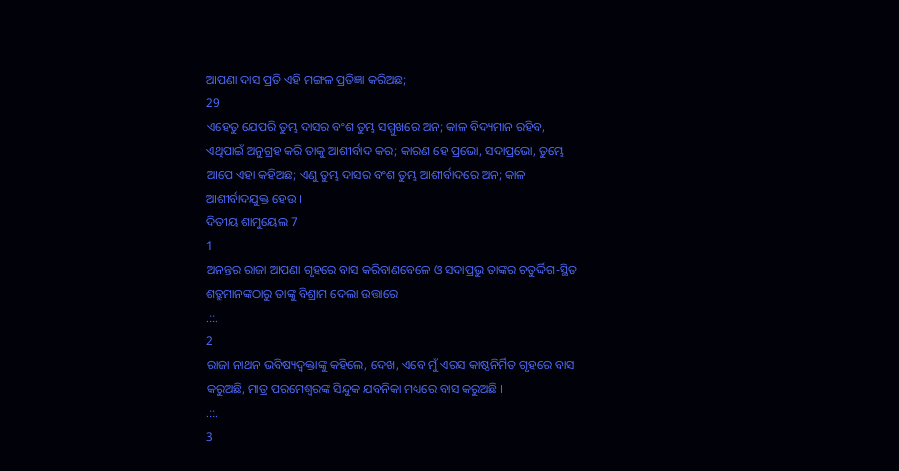ଆପଣା ଦାସ ପ୍ରତି ଏହି ମଙ୍ଗଳ ପ୍ରତିଜ୍ଞା କରିଅଛ;
29
ଏହେତୁ ଯେପରି ତୁମ୍ଭ ଦାସର ବଂଶ ତୁମ୍ଭ ସମ୍ମୁଖରେ ଅନ; କାଳ ବିଦ୍ୟମାନ ରହିବ, ଏଥିପାଇଁ ଅନୁଗ୍ରହ କରି ତାକୁ ଆଶୀର୍ବାଦ କର; କାରଣ ହେ ପ୍ରଭୋ, ସଦାପ୍ରଭୋ, ତୁମ୍ଭେ ଆପେ ଏହା କହିଅଛ; ଏଣୁ ତୁମ୍ଭ ଦାସର ବଂଶ ତୁମ୍ଭ ଆଶୀର୍ବାଦରେ ଅନ; କାଳ ଆଶୀର୍ବାଦଯୁକ୍ତ ହେଉ ।
ଦିତୀୟ ଶାମୁୟେଲ 7
1
ଅନନ୍ତର ରାଜା ଆପଣା ଗୃହରେ ବାସ କରିବାଣବେଳେ ଓ ସଦାପ୍ରଭୁ ତାଙ୍କର ଚତୁର୍ଦ୍ଦିଗ-ସ୍ଥିତ ଶତ୍ରୁମାନଙ୍କଠାରୁ ତାଙ୍କୁ ବିଶ୍ରାମ ଦେଲା ଉତ୍ତାରେ
.::.
2
ରାଜା ନାଥନ ଭବିଷ୍ୟଦ୍ବକ୍ତାଙ୍କୁ କହିଲେ, ଦେଖ, ଏବେ ମୁଁ ଏରସ କାଷ୍ଠନିର୍ମିତ ଗୃହରେ ବାସ କରୁଅଛି, ମାତ୍ର ପରମେଶ୍ଵରଙ୍କ ସିନ୍ଦୁକ ଯବନିକା ମଧ୍ୟରେ ବାସ କରୁଅଛି ।
.::.
3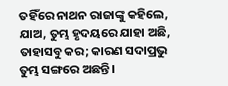ତହିଁରେ ନାଥନ ରାଜାଙ୍କୁ କହିଲେ, ଯାଅ, ତୁମ୍ଭ ହୃଦୟରେ ଯାହା ଅଛି, ତାହାସବୁ କର; କାରଣ ସଦାପ୍ରଭୁ ତୁମ୍ଭ ସଙ୍ଗରେ ଅଛନ୍ତି ।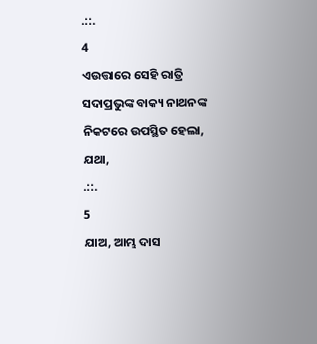.::.
4
ଏଉତ୍ତାରେ ସେହି ରାତ୍ରି ସଦାପ୍ରଭୁଙ୍କ ବାକ୍ୟ ନାଥନଙ୍କ ନିକଟରେ ଉପସ୍ଥିତ ହେଲା, ଯଥା,
.::.
5
ଯାଅ, ଆମ୍ଭ ଦାସ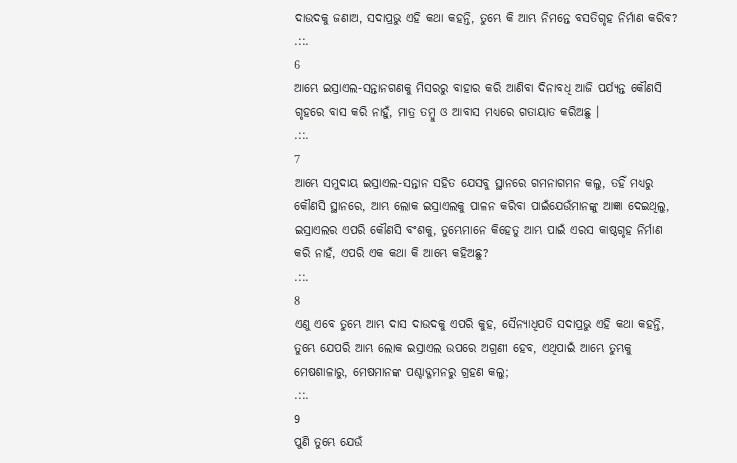ଦାଉଦକୁ ଜଣାଅ, ସଦାପ୍ରଭୁ ଏହି କଥା କହନ୍ତି, ତୁମ୍ଭେ କି ଆମ୍ଭ ନିମନ୍ତେ ବସତିଗୃହ ନିର୍ମାଣ କରିବ?
.::.
6
ଆମ୍ଭେ ଇସ୍ରାଏଲ-ସନ୍ତାନଗଣକୁ ମିସରରୁ ବାହାର କରି ଆଣିବା ଦିନାବଧି ଆଜି ପର୍ଯ୍ୟନ୍ତ କୌଣସି ଗୃହରେ ବାସ କରି ନାହୁଁ, ମାତ୍ର ତମ୍ଵୁ ଓ ଆବାସ ମଧ୍ୟରେ ଗତାୟାତ କରିଅଛୁ ।
.::.
7
ଆମ୍ଭେ ସମୁଦାୟ ଇସ୍ରାଏଲ-ସନ୍ତାନ ସହିତ ଯେସବୁ ସ୍ଥାନରେ ଗମନାଗମନ କଲୁ, ତହିଁ ମଧ୍ୟରୁ କୌଣସି ସ୍ଥାନରେ, ଆମ୍ଭ ଲୋକ ଇସ୍ରାଏଲକୁ ପାଳନ କରିବା ପାଇଁଯେଉଁମାନଙ୍କୁ ଆଜ୍ଞା ଦେଇଥିଲୁ, ଇସ୍ରାଏଲର ଏପରି କୌଣସି ବଂଶକୁ, ତୁମ୍ଭେମାନେ କିହେତୁ ଆମ୍ଭ ପାଇଁ ଏରସ କାଷ୍ଠଗୃହ ନିର୍ମାଣ କରି ନାହଁ, ଏପରି ଏକ କଥା କି ଆମ୍ଭେ କହିଅଛୁ?
.::.
8
ଏଣୁ ଏବେ ତୁମ୍ଭେ ଆମ୍ଭ ଦାସ ଦାଉଦକୁ ଏପରି କୁହ, ସୈନ୍ୟାଧିପତି ସଦାପ୍ରଭୁ ଏହି କଥା କହନ୍ତି, ତୁମ୍ଭେ ଯେପରି ଆମ୍ଭ ଲୋକ ଇସ୍ରାଏଲ ଉପରେ ଅଗ୍ରଣୀ ହେବ, ଏଥିପାଇଁ ଆମ୍ଭେ ତୁମ୍ଭକୁ ମେଷଶାଳାରୁ, ମେଷମାନଙ୍କ ପଶ୍ଚାଦ୍ଗମନରୁ ଗ୍ରହଣ କଲୁ;
.::.
9
ପୁଣି ତୁମ୍ଭେ ଯେଉଁ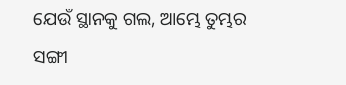ଯେଉଁ ସ୍ଥାନକୁ ଗଲ, ଆମ୍ଭେ ତୁମ୍ଭର ସଙ୍ଗୀ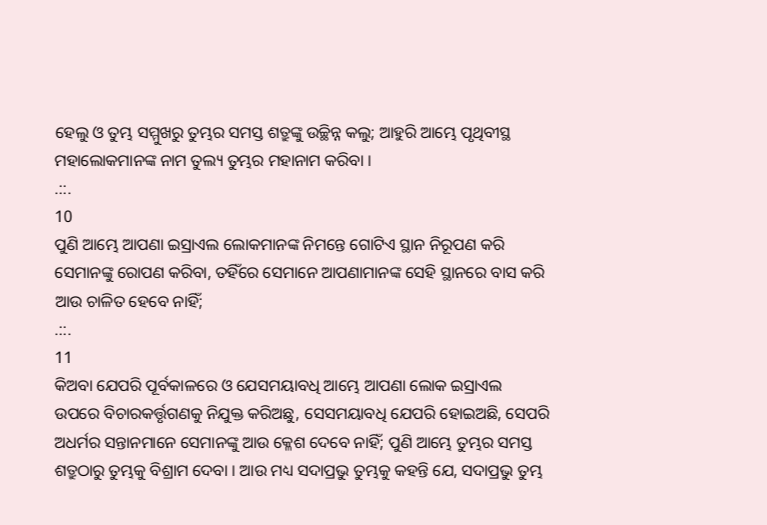ହେଲୁ ଓ ତୁମ୍ଭ ସମ୍ମୁଖରୁ ତୁମ୍ଭର ସମସ୍ତ ଶତ୍ରୁଙ୍କୁ ଉଚ୍ଛିନ୍ନ କଲୁ; ଆହୁରି ଆମ୍ଭେ ପୃଥିବୀସ୍ଥ ମହାଲୋକମାନଙ୍କ ନାମ ତୁଲ୍ୟ ତୁମ୍ଭର ମହାନାମ କରିବା ।
.::.
10
ପୁଣି ଆମ୍ଭେ ଆପଣା ଇସ୍ରାଏଲ ଲୋକମାନଙ୍କ ନିମନ୍ତେ ଗୋଟିଏ ସ୍ଥାନ ନିରୂପଣ କରି ସେମାନଙ୍କୁ ରୋପଣ କରିବା, ତହିଁରେ ସେମାନେ ଆପଣାମାନଙ୍କ ସେହି ସ୍ଥାନରେ ବାସ କରି ଆଉ ଚାଳିତ ହେବେ ନାହିଁ;
.::.
11
କିଅବା ଯେପରି ପୂର୍ବକାଳରେ ଓ ଯେସମୟାବଧି ଆମ୍ଭେ ଆପଣା ଲୋକ ଇସ୍ରାଏଲ ଉପରେ ବିଚାରକର୍ତ୍ତୃଗଣକୁ ନିଯୁକ୍ତ କରିଅଛୁ, ସେସମୟାବଧି ଯେପରି ହୋଇଅଛି, ସେପରି ଅଧର୍ମର ସନ୍ତାନମାନେ ସେମାନଙ୍କୁ ଆଉ କ୍ଳେଶ ଦେବେ ନାହିଁ; ପୁଣି ଆମ୍ଭେ ତୁମ୍ଭର ସମସ୍ତ ଶତ୍ରୁଠାରୁ ତୁମ୍ଭକୁ ବିଶ୍ରାମ ଦେବା । ଆଉ ମଧ୍ୟ ସଦାପ୍ରଭୁ ତୁମ୍ଭକୁ କହନ୍ତି ଯେ, ସଦାପ୍ରଭୁ ତୁମ୍ଭ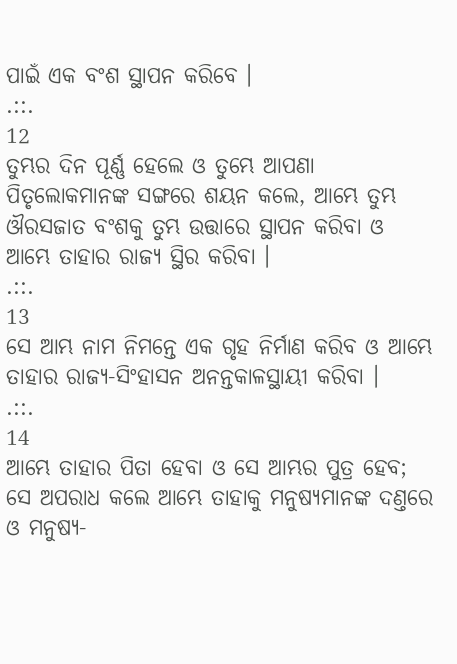ପାଇଁ ଏକ ବଂଶ ସ୍ଥାପନ କରିବେ ।
.::.
12
ତୁମ୍ଭର ଦିନ ପୂର୍ଣ୍ଣ ହେଲେ ଓ ତୁମ୍ଭେ ଆପଣା ପିତୃଲୋକମାନଙ୍କ ସଙ୍ଗରେ ଶୟନ କଲେ, ଆମ୍ଭେ ତୁମ୍ଭ ଔରସଜାତ ବଂଶକୁ ତୁମ୍ଭ ଉତ୍ତାରେ ସ୍ଥାପନ କରିବା ଓ ଆମ୍ଭେ ତାହାର ରାଜ୍ୟ ସ୍ଥିର କରିବା ।
.::.
13
ସେ ଆମ୍ଭ ନାମ ନିମନ୍ତେ ଏକ ଗୃହ ନିର୍ମାଣ କରିବ ଓ ଆମ୍ଭେ ତାହାର ରାଜ୍ୟ-ସିଂହାସନ ଅନନ୍ତକାଳସ୍ଥାୟୀ କରିବା ।
.::.
14
ଆମ୍ଭେ ତାହାର ପିତା ହେବା ଓ ସେ ଆମ୍ଭର ପୁତ୍ର ହେବ; ସେ ଅପରାଧ କଲେ ଆମ୍ଭେ ତାହାକୁ ମନୁଷ୍ୟମାନଙ୍କ ଦଣ୍ତରେ ଓ ମନୁଷ୍ୟ-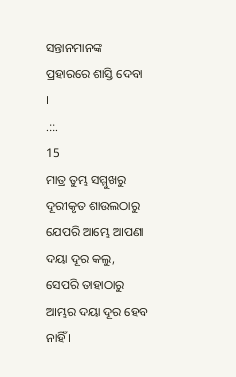ସନ୍ତାନମାନଙ୍କ ପ୍ରହାରରେ ଶାସ୍ତି ଦେବା ।
.::.
15
ମାତ୍ର ତୁମ୍ଭ ସମ୍ମୁଖରୁ ଦୂରୀକୃତ ଶାଉଲଠାରୁ ଯେପରି ଆମ୍ଭେ ଆପଣା ଦୟା ଦୂର କଲୁ, ସେପରି ତାହାଠାରୁ ଆମ୍ଭର ଦୟା ଦୂର ହେବ ନାହିଁ ।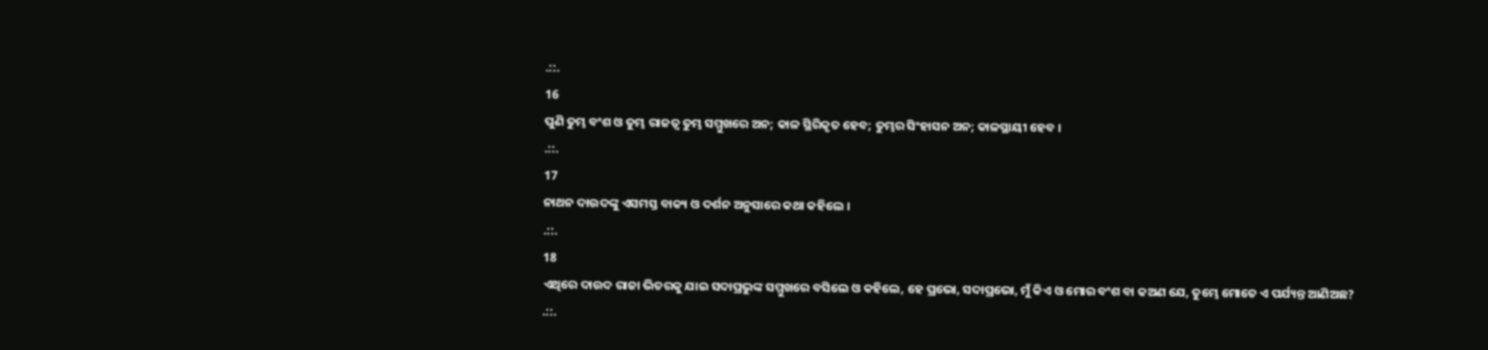.::.
16
ପୁଣି ତୁମ୍ଭ ବଂଶ ଓ ତୁମ୍ଭ ରାଜତ୍ଵ ତୁମ୍ଭ ସମ୍ମୁଖରେ ଅନ; କାଳ ସ୍ଥିରିକୃତ ହେବ; ତୁମ୍ଭର ସିଂହାସନ ଅନ; କାଳସ୍ଥାୟୀ ହେବ ।
.::.
17
ନାଥନ ଦାଉଦଙ୍କୁ ଏସମସ୍ତ ବାକ୍ୟ ଓ ଦର୍ଶନ ଅନୁସାରେ କଥା କହିଲେ ।
.::.
18
ଏଥିରେ ଦାଉଦ ରାଜା ଭିତରକୁ ଯାଇ ସଦାପ୍ରଭୁଙ୍କ ସମ୍ମୁଖରେ ବସିଲେ ଓ କହିଲେ, ହେ ପ୍ରଭୋ, ସଦାପ୍ରଭୋ, ମୁଁ କିଏ ଓ ମୋର ବଂଶ ବା କଅଣ ଯେ, ତୁମ୍ଭେ ମୋତେ ଏ ପର୍ଯ୍ୟନ୍ତ ଆଣିଅଛ?
.::.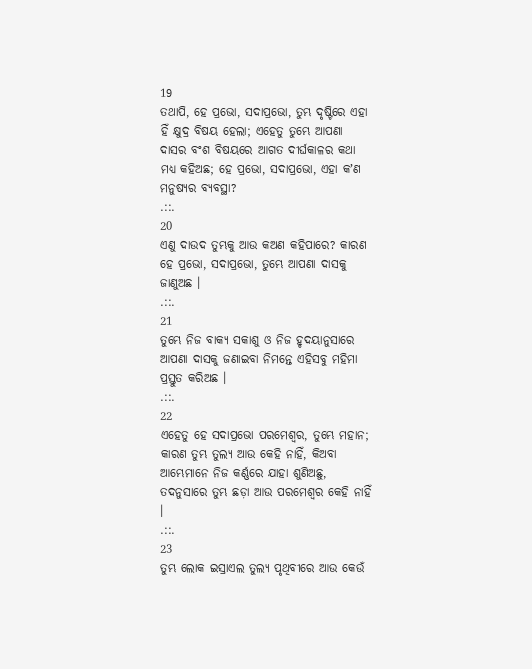19
ତଥାପି, ହେ ପ୍ରଭୋ, ସଦାପ୍ରଭୋ, ତୁମ୍ଭ ଦୃଷ୍ଟିରେ ଏହା ହିଁ କ୍ଷୁଦ୍ର ବିଷୟ ହେଲା; ଏହେତୁ ତୁମ୍ଭେ ଆପଣା ଦାସର ବଂଶ ବିଷୟରେ ଆଗତ ଦୀର୍ଘକାଳର କଥା ମଧ୍ୟ କହିଅଛ; ହେ ପ୍ରଭୋ, ସଦାପ୍ରଭୋ, ଏହା କʼଣ ମନୁଷ୍ୟର ବ୍ୟବସ୍ଥା?
.::.
20
ଏଣୁ ଦାଉଦ ତୁମ୍ଭକୁ ଆଉ କଅଣ କହିପାରେ? କାରଣ ହେ ପ୍ରଭୋ, ସଦାପ୍ରଭୋ, ତୁମ୍ଭେ ଆପଣା ଦାସକୁ ଜାଣୁଅଛ ।
.::.
21
ତୁମ୍ଭେ ନିଜ ବାକ୍ୟ ସକାଶୁ ଓ ନିଜ ହୃଦୟାନୁସାରେ ଆପଣା ଦାସକୁ ଜଣାଇବା ନିମନ୍ତେ ଏହିସବୁ ମହିମା ପ୍ରସ୍ତୁତ କରିଅଛ ।
.::.
22
ଏହେତୁ ହେ ସଦାପ୍ରଭୋ ପରମେଶ୍ଵର, ତୁମ୍ଭେ ମହାନ; କାରଣ ତୁମ୍ଭ ତୁଲ୍ୟ ଆଉ କେହି ନାହିଁ, କିଅବା ଆମ୍ଭେମାନେ ନିଜ କର୍ଣ୍ଣରେ ଯାହା ଶୁଣିଅଛୁ, ତଦନୁସାରେ ତୁମ୍ଭ ଛଡ଼ା ଆଉ ପରମେଶ୍ଵର କେହି ନାହିଁ ।
.::.
23
ତୁମ୍ଭ ଲୋକ ଇସ୍ରାଏଲ ତୁଲ୍ୟ ପୃଥିବୀରେ ଆଉ କେଉଁ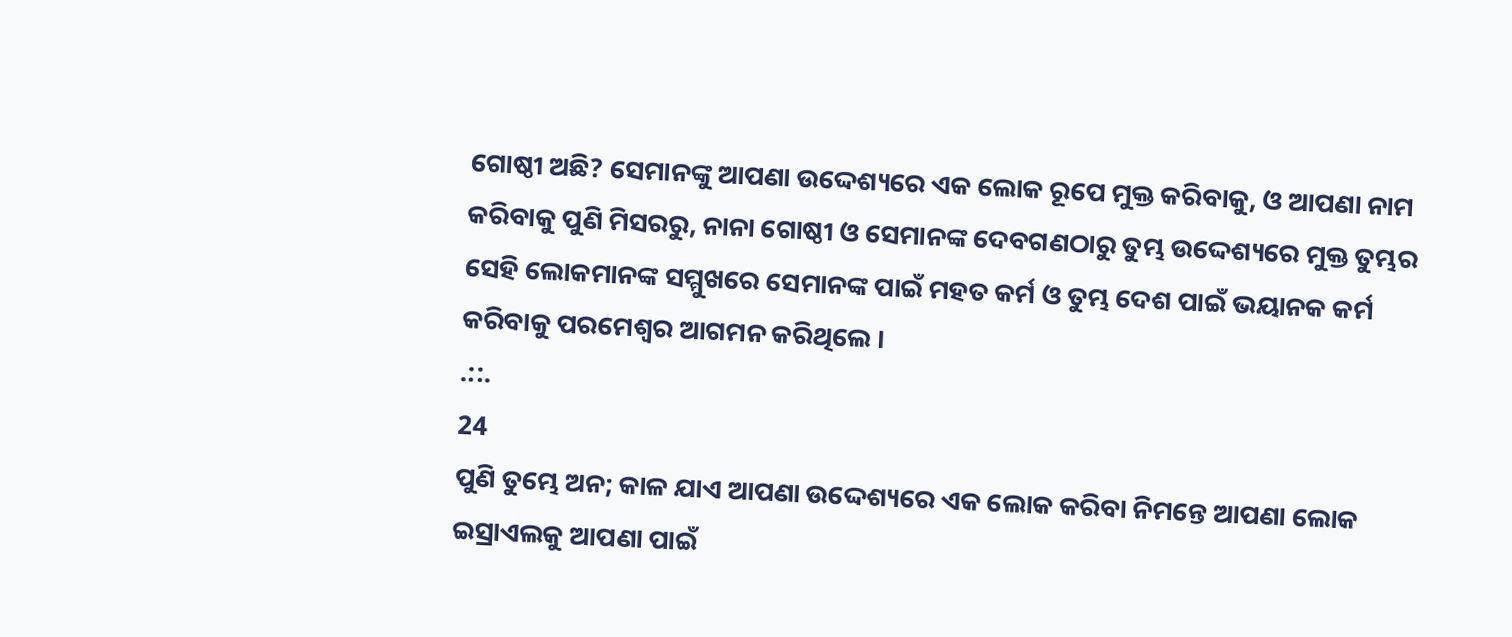ଗୋଷ୍ଠୀ ଅଛି? ସେମାନଙ୍କୁ ଆପଣା ଉଦ୍ଦେଶ୍ୟରେ ଏକ ଲୋକ ରୂପେ ମୁକ୍ତ କରିବାକୁ, ଓ ଆପଣା ନାମ କରିବାକୁ ପୁଣି ମିସରରୁ, ନାନା ଗୋଷ୍ଠୀ ଓ ସେମାନଙ୍କ ଦେବଗଣଠାରୁ ତୁମ୍ଭ ଉଦ୍ଦେଶ୍ୟରେ ମୁକ୍ତ ତୁମ୍ଭର ସେହି ଲୋକମାନଙ୍କ ସମ୍ମୁଖରେ ସେମାନଙ୍କ ପାଇଁ ମହତ କର୍ମ ଓ ତୁମ୍ଭ ଦେଶ ପାଇଁ ଭୟାନକ କର୍ମ କରିବାକୁ ପରମେଶ୍ଵର ଆଗମନ କରିଥିଲେ ।
.::.
24
ପୁଣି ତୁମ୍ଭେ ଅନ; କାଳ ଯାଏ ଆପଣା ଉଦ୍ଦେଶ୍ୟରେ ଏକ ଲୋକ କରିବା ନିମନ୍ତେ ଆପଣା ଲୋକ ଇସ୍ରାଏଲକୁ ଆପଣା ପାଇଁ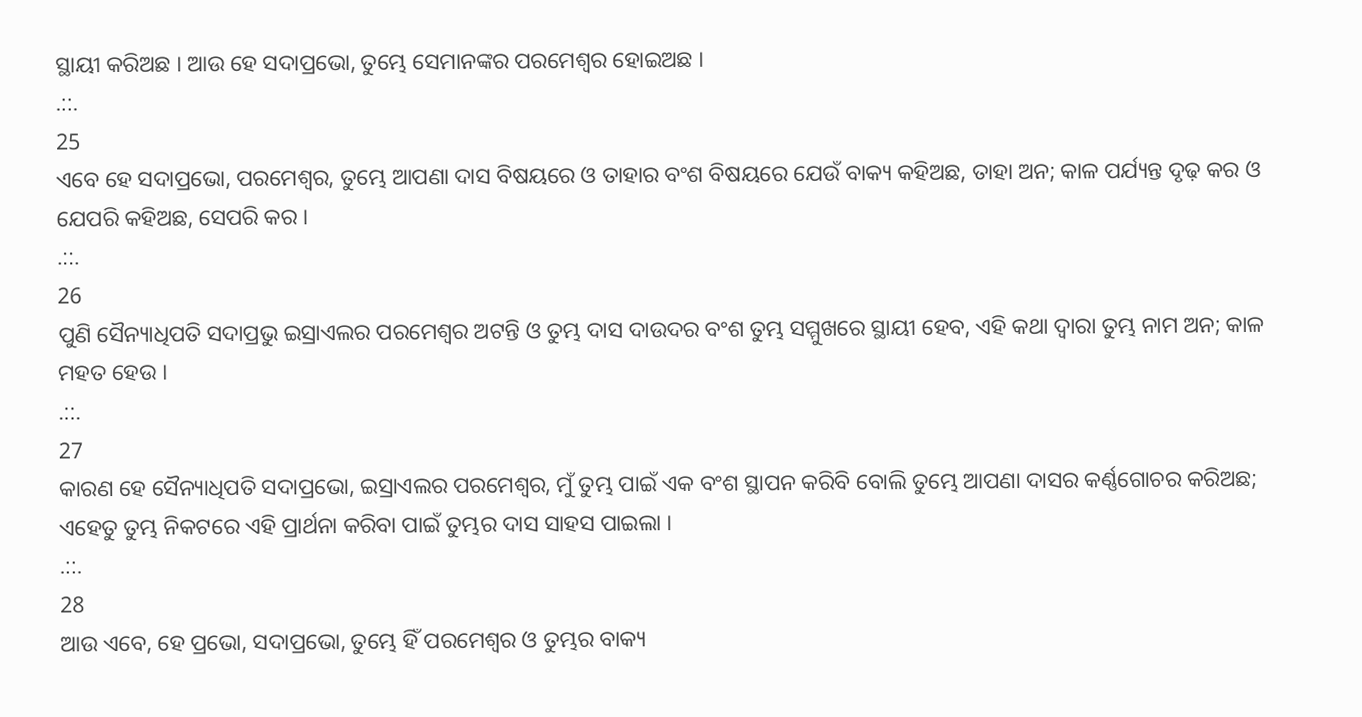ସ୍ଥାୟୀ କରିଅଛ । ଆଉ ହେ ସଦାପ୍ରଭୋ, ତୁମ୍ଭେ ସେମାନଙ୍କର ପରମେଶ୍ଵର ହୋଇଅଛ ।
.::.
25
ଏବେ ହେ ସଦାପ୍ରଭୋ, ପରମେଶ୍ଵର, ତୁମ୍ଭେ ଆପଣା ଦାସ ବିଷୟରେ ଓ ତାହାର ବଂଶ ବିଷୟରେ ଯେଉଁ ବାକ୍ୟ କହିଅଛ, ତାହା ଅନ; କାଳ ପର୍ଯ୍ୟନ୍ତ ଦୃଢ଼ କର ଓ ଯେପରି କହିଅଛ, ସେପରି କର ।
.::.
26
ପୁଣି ସୈନ୍ୟାଧିପତି ସଦାପ୍ରଭୁ ଇସ୍ରାଏଲର ପରମେଶ୍ଵର ଅଟନ୍ତି ଓ ତୁମ୍ଭ ଦାସ ଦାଉଦର ବଂଶ ତୁମ୍ଭ ସମ୍ମୁଖରେ ସ୍ଥାୟୀ ହେବ, ଏହି କଥା ଦ୍ଵାରା ତୁମ୍ଭ ନାମ ଅନ; କାଳ ମହତ ହେଉ ।
.::.
27
କାରଣ ହେ ସୈନ୍ୟାଧିପତି ସଦାପ୍ରଭୋ, ଇସ୍ରାଏଲର ପରମେଶ୍ଵର, ମୁଁ ତୁମ୍ଭ ପାଇଁ ଏକ ବଂଶ ସ୍ଥାପନ କରିବି ବୋଲି ତୁମ୍ଭେ ଆପଣା ଦାସର କର୍ଣ୍ଣଗୋଚର କରିଅଛ; ଏହେତୁ ତୁମ୍ଭ ନିକଟରେ ଏହି ପ୍ରାର୍ଥନା କରିବା ପାଇଁ ତୁମ୍ଭର ଦାସ ସାହସ ପାଇଲା ।
.::.
28
ଆଉ ଏବେ, ହେ ପ୍ରଭୋ, ସଦାପ୍ରଭୋ, ତୁମ୍ଭେ ହିଁ ପରମେଶ୍ଵର ଓ ତୁମ୍ଭର ବାକ୍ୟ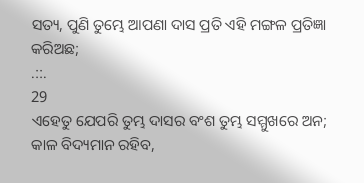ସତ୍ୟ, ପୁଣି ତୁମ୍ଭେ ଆପଣା ଦାସ ପ୍ରତି ଏହି ମଙ୍ଗଳ ପ୍ରତିଜ୍ଞା କରିଅଛ;
.::.
29
ଏହେତୁ ଯେପରି ତୁମ୍ଭ ଦାସର ବଂଶ ତୁମ୍ଭ ସମ୍ମୁଖରେ ଅନ; କାଳ ବିଦ୍ୟମାନ ରହିବ,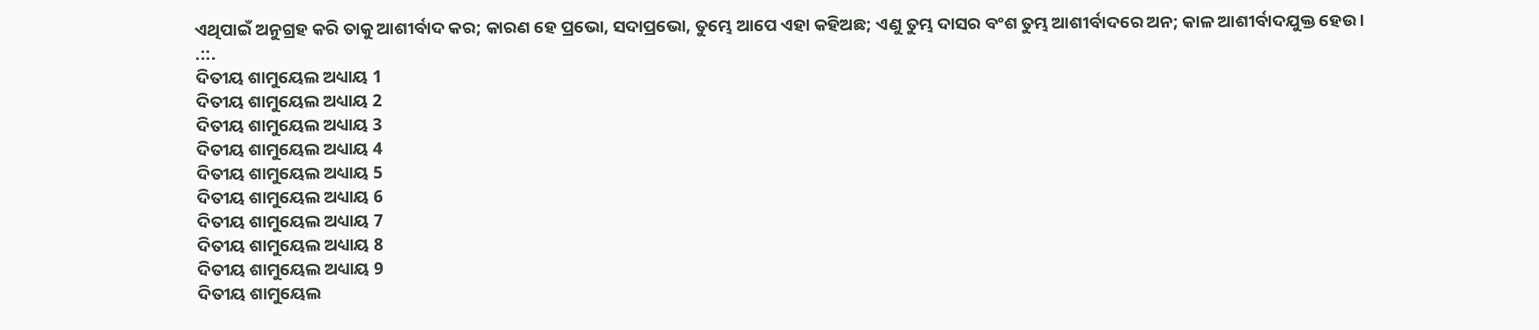ଏଥିପାଇଁ ଅନୁଗ୍ରହ କରି ତାକୁ ଆଶୀର୍ବାଦ କର; କାରଣ ହେ ପ୍ରଭୋ, ସଦାପ୍ରଭୋ, ତୁମ୍ଭେ ଆପେ ଏହା କହିଅଛ; ଏଣୁ ତୁମ୍ଭ ଦାସର ବଂଶ ତୁମ୍ଭ ଆଶୀର୍ବାଦରେ ଅନ; କାଳ ଆଶୀର୍ବାଦଯୁକ୍ତ ହେଉ ।
.::.
ଦିତୀୟ ଶାମୁୟେଲ ଅଧ୍ୟାୟ 1
ଦିତୀୟ ଶାମୁୟେଲ ଅଧ୍ୟାୟ 2
ଦିତୀୟ ଶାମୁୟେଲ ଅଧ୍ୟାୟ 3
ଦିତୀୟ ଶାମୁୟେଲ ଅଧ୍ୟାୟ 4
ଦିତୀୟ ଶାମୁୟେଲ ଅଧ୍ୟାୟ 5
ଦିତୀୟ ଶାମୁୟେଲ ଅଧ୍ୟାୟ 6
ଦିତୀୟ ଶାମୁୟେଲ ଅଧ୍ୟାୟ 7
ଦିତୀୟ ଶାମୁୟେଲ ଅଧ୍ୟାୟ 8
ଦିତୀୟ ଶାମୁୟେଲ ଅଧ୍ୟାୟ 9
ଦିତୀୟ ଶାମୁୟେଲ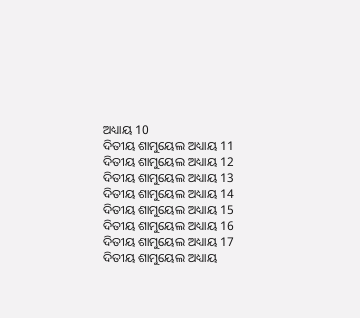ଅଧ୍ୟାୟ 10
ଦିତୀୟ ଶାମୁୟେଲ ଅଧ୍ୟାୟ 11
ଦିତୀୟ ଶାମୁୟେଲ ଅଧ୍ୟାୟ 12
ଦିତୀୟ ଶାମୁୟେଲ ଅଧ୍ୟାୟ 13
ଦିତୀୟ ଶାମୁୟେଲ ଅଧ୍ୟାୟ 14
ଦିତୀୟ ଶାମୁୟେଲ ଅଧ୍ୟାୟ 15
ଦିତୀୟ ଶାମୁୟେଲ ଅଧ୍ୟାୟ 16
ଦିତୀୟ ଶାମୁୟେଲ ଅଧ୍ୟାୟ 17
ଦିତୀୟ ଶାମୁୟେଲ ଅଧ୍ୟାୟ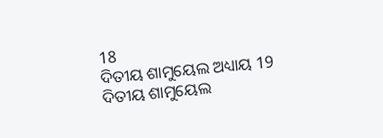18
ଦିତୀୟ ଶାମୁୟେଲ ଅଧ୍ୟାୟ 19
ଦିତୀୟ ଶାମୁୟେଲ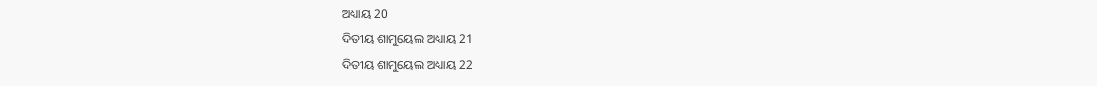ଅଧ୍ୟାୟ 20
ଦିତୀୟ ଶାମୁୟେଲ ଅଧ୍ୟାୟ 21
ଦିତୀୟ ଶାମୁୟେଲ ଅଧ୍ୟାୟ 22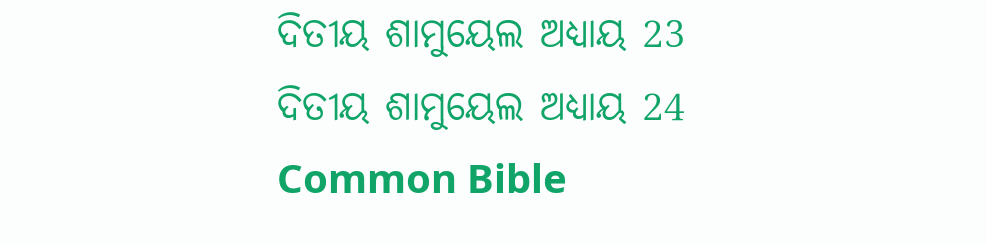ଦିତୀୟ ଶାମୁୟେଲ ଅଧ୍ୟାୟ 23
ଦିତୀୟ ଶାମୁୟେଲ ଅଧ୍ୟାୟ 24
Common Bible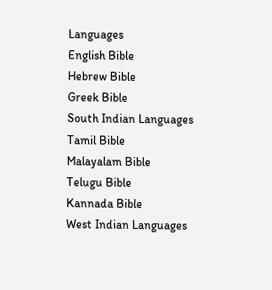Languages
English Bible
Hebrew Bible
Greek Bible
South Indian Languages
Tamil Bible
Malayalam Bible
Telugu Bible
Kannada Bible
West Indian Languages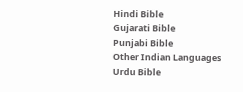Hindi Bible
Gujarati Bible
Punjabi Bible
Other Indian Languages
Urdu Bible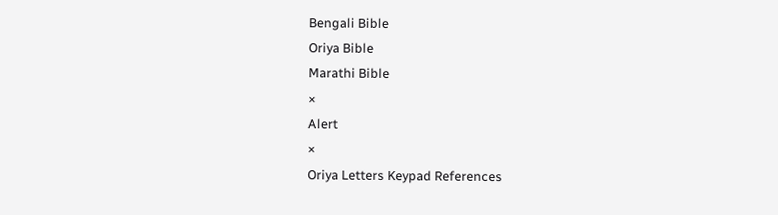Bengali Bible
Oriya Bible
Marathi Bible
×
Alert
×
Oriya Letters Keypad References